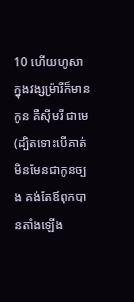10 ហើយហូសា ក្នុងវង្សម្រ៉ារីក៏មានកូន គឺស៊ីមរី ជាមេ (ដ្បិតទោះបើគាត់មិនមែនជាកូនច្បង គង់តែឪពុកបានតាំងឡើង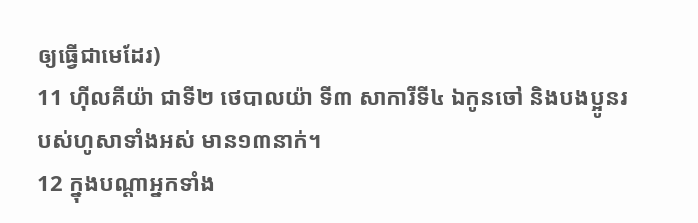ឲ្យធ្វើជាមេដែរ)
11 ហ៊ីលគីយ៉ា ជាទី២ ថេបាលយ៉ា ទី៣ សាការីទី៤ ឯកូនចៅ និងបងប្អូនរបស់ហូសាទាំងអស់ មាន១៣នាក់។
12 ក្នុងបណ្តាអ្នកទាំង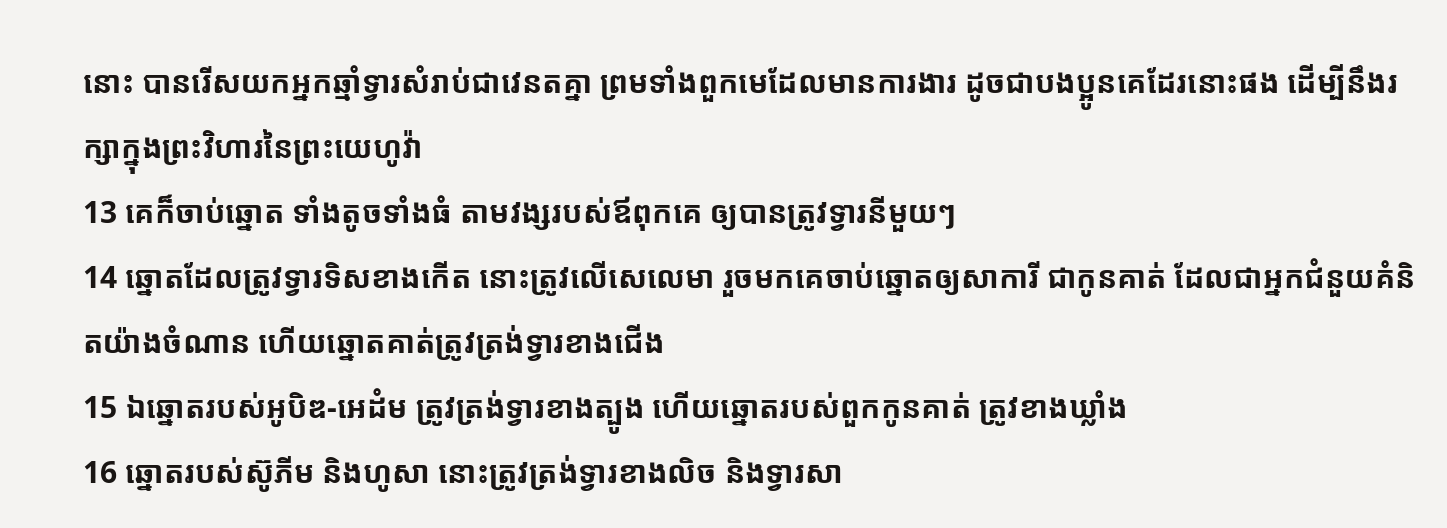នោះ បានរើសយកអ្នកឆ្មាំទ្វារសំរាប់ជាវេនតគ្នា ព្រមទាំងពួកមេដែលមានការងារ ដូចជាបងប្អូនគេដែរនោះផង ដើម្បីនឹងរក្សាក្នុងព្រះវិហារនៃព្រះយេហូវ៉ា
13 គេក៏ចាប់ឆ្នោត ទាំងតូចទាំងធំ តាមវង្សរបស់ឪពុកគេ ឲ្យបានត្រូវទ្វារនីមួយៗ
14 ឆ្នោតដែលត្រូវទ្វារទិសខាងកើត នោះត្រូវលើសេលេមា រួចមកគេចាប់ឆ្នោតឲ្យសាការី ជាកូនគាត់ ដែលជាអ្នកជំនួយគំនិតយ៉ាងចំណាន ហើយឆ្នោតគាត់ត្រូវត្រង់ទ្វារខាងជើង
15 ឯឆ្នោតរបស់អូបិឌ-អេដំម ត្រូវត្រង់ទ្វារខាងត្បូង ហើយឆ្នោតរបស់ពួកកូនគាត់ ត្រូវខាងឃ្លាំង
16 ឆ្នោតរបស់ស៊ូភីម និងហូសា នោះត្រូវត្រង់ទ្វារខាងលិច និងទ្វារសា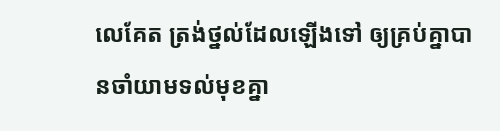លេគែត ត្រង់ថ្នល់ដែលឡើងទៅ ឲ្យគ្រប់គ្នាបានចាំយាមទល់មុខគ្នា